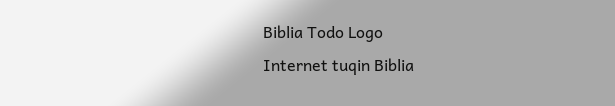Biblia Todo Logo
Internet tuqin Biblia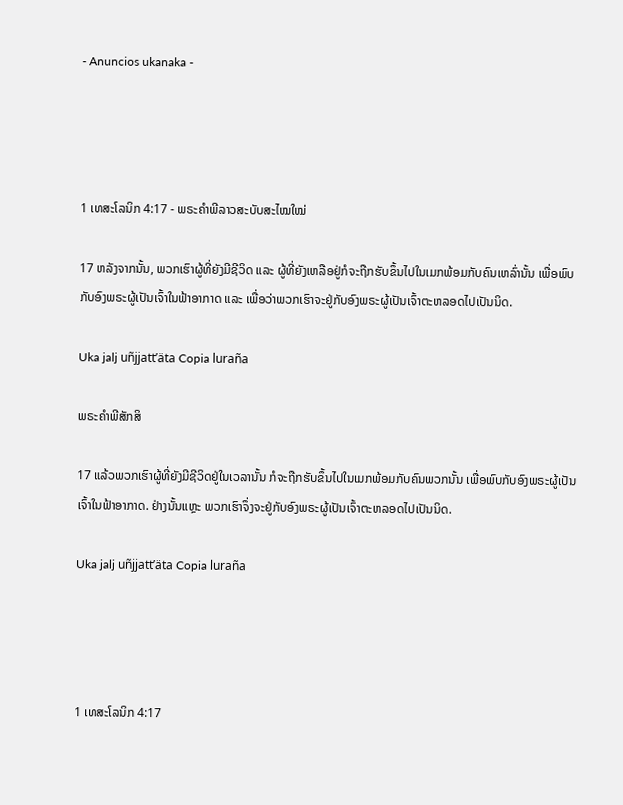- Anuncios ukanaka -




1 ເທສະໂລນິກ 4:17 - ພຣະຄຳພີລາວສະບັບສະໄໝໃໝ່

17 ຫລັງຈາກນັ້ນ, ພວກເຮົາຜູ້ທີ່ຍັງມີຊີວິດ ແລະ ຜູ້ທີ່ຍັງເຫລືອຢູ່ກໍຈະຖືກຮັບຂຶ້ນໄປໃນເມກພ້ອມກັບຄົນເຫລົ່ານັ້ນ ເພື່ອພົບກັບອົງພຣະຜູ້ເປັນເຈົ້າໃນຟ້າອາກາດ ແລະ ເພື່ອວ່າພວກເຮົາຈະຢູ່ກັບອົງພຣະຜູ້ເປັນເຈົ້າຕະຫລອດໄປເປັນນິດ.

Uka jalj uñjjattʼäta Copia luraña

ພຣະຄຳພີສັກສິ

17 ແລ້ວພວກເຮົາຜູ້ທີ່ຍັງມີຊີວິດຢູ່ໃນເວລານັ້ນ ກໍຈະຖືກຮັບຂຶ້ນໄປໃນເມກພ້ອມກັບຄົນພວກນັ້ນ ເພື່ອພົບກັບອົງພຣະຜູ້ເປັນເຈົ້າໃນຟ້າອາກາດ. ຢ່າງນັ້ນແຫຼະ ພວກເຮົາຈຶ່ງຈະຢູ່ກັບອົງພຣະຜູ້ເປັນເຈົ້າຕະຫລອດໄປເປັນນິດ.

Uka jalj uñjjattʼäta Copia luraña




1 ເທສະໂລນິກ 4:17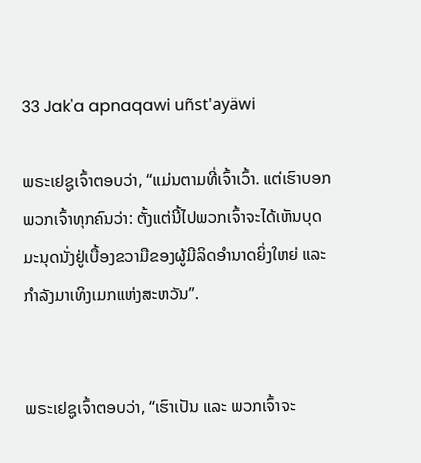33 Jak'a apnaqawi uñst'ayäwi

ພຣະເຢຊູເຈົ້າຕອບວ່າ, “ແມ່ນຕາມທີ່ເຈົ້າເວົ້າ. ແຕ່ເຮົາບອກພວກເຈົ້າທຸກຄົນວ່າ: ຕັ້ງແຕ່ນີ້ໄປພວກເຈົ້າຈະໄດ້ເຫັນບຸດມະນຸດນັ່ງຢູ່ເບື້ອງຂວາມືຂອງຜູ້ມີລິດອຳນາດຍິ່ງໃຫຍ່ ແລະ ກຳລັງມາເທິງເມກແຫ່ງສະຫວັນ”.


ພຣະເຢຊູເຈົ້າຕອບວ່າ, “ເຮົາເປັນ ແລະ ພວກເຈົ້າຈະ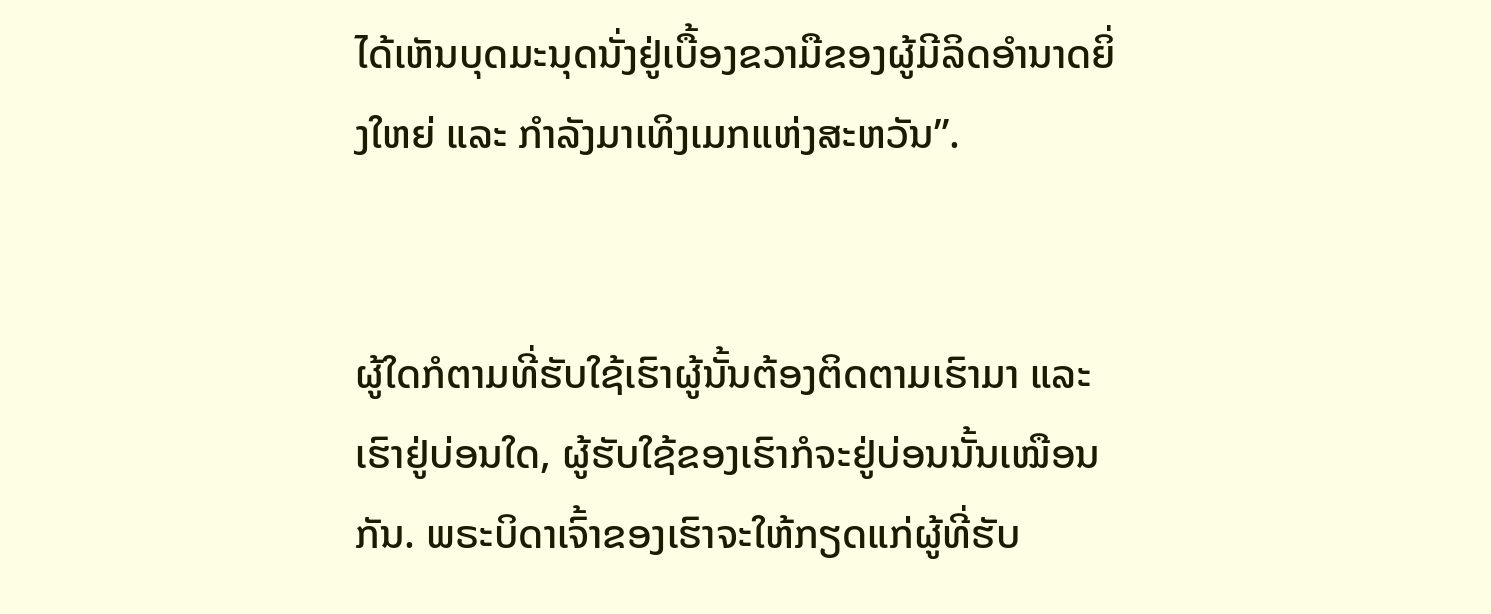ໄດ້ເຫັນບຸດມະນຸດນັ່ງຢູ່ເບື້ອງຂວາມືຂອງຜູ້ມີລິດອຳນາດຍິ່ງໃຫຍ່ ແລະ ກຳລັງມາເທິງເມກແຫ່ງສະຫວັນ”.


ຜູ້ໃດກໍຕາມທີ່ຮັບໃຊ້ເຮົາຜູ້ນັ້ນຕ້ອງຕິດຕາມເຮົາມາ ແລະ ເຮົາຢູ່ບ່ອນໃດ, ຜູ້ຮັບໃຊ້ຂອງເຮົາກໍຈະຢູ່ບ່ອນນັ້ນເໝືອນກັນ. ພຣະບິດາເຈົ້າຂອງເຮົາຈະໃຫ້ກຽດແກ່ຜູ້ທີ່ຮັບ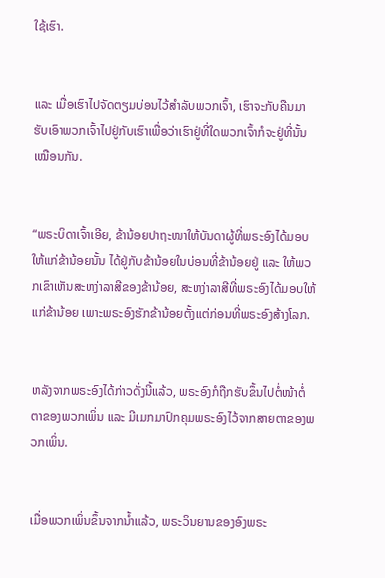ໃຊ້ເຮົາ.


ແລະ ເມື່ອເຮົາໄປຈັດຕຽມບ່ອນໄວ້ສຳລັບພວກເຈົ້າ, ເຮົາຈະກັບຄືນມາຮັບເອົາພວກເຈົ້າໄປຢູ່ກັບເຮົາເພື່ອວ່າເຮົາຢູ່ທີ່ໃດພວກເຈົ້າກໍຈະຢູ່ທີ່ນັ້ນເໝືອນກັນ.


“ພຣະບິດາເຈົ້າເອີຍ, ຂ້ານ້ອຍປາຖະໜາໃຫ້ບັນດາຜູ້ທີ່ພຣະອົງໄດ້ມອບໃຫ້ແກ່ຂ້ານ້ອຍນັ້ນ ໄດ້ຢູ່ກັບຂ້ານ້ອຍໃນບ່ອນທີ່ຂ້ານ້ອຍຢູ່ ແລະ ໃຫ້ພວກເຂົາເຫັນສະຫງ່າລາສີຂອງຂ້ານ້ອຍ, ສະຫງ່າລາສີທີ່ພຣະອົງໄດ້ມອບໃຫ້ແກ່ຂ້ານ້ອຍ ເພາະພຣະອົງຮັກຂ້ານ້ອຍຕັ້ງແຕ່ກ່ອນທີ່ພຣະອົງສ້າງໂລກ.


ຫລັງຈາກພຣະອົງໄດ້ກ່າວດັ່ງນີ້ແລ້ວ, ພຣະອົງກໍຖືກຮັບຂຶ້ນໄປຕໍ່ໜ້າຕໍ່ຕາຂອງພວກເພິ່ນ ແລະ ມີເມກມາປົກຄຸມພຣະອົງໄວ້ຈາກສາຍຕາຂອງພວກເພິ່ນ.


ເມື່ອພວກເພິ່ນຂຶ້ນຈາກນ້ຳແລ້ວ, ພຣະວິນຍານຂອງອົງພຣະ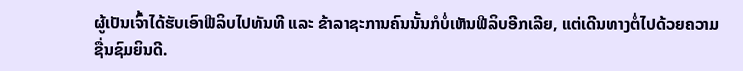ຜູ້ເປັນເຈົ້າໄດ້ຮັບເອົາຟີລິບໄປທັນທີ ແລະ ຂ້າລາຊະການຄົນນັ້ນກໍບໍ່ເຫັນຟີລິບອີກເລີຍ, ແຕ່ເດີນທາງຕໍ່ໄປດ້ວຍຄວາມຊື່ນຊົມຍິນດີ.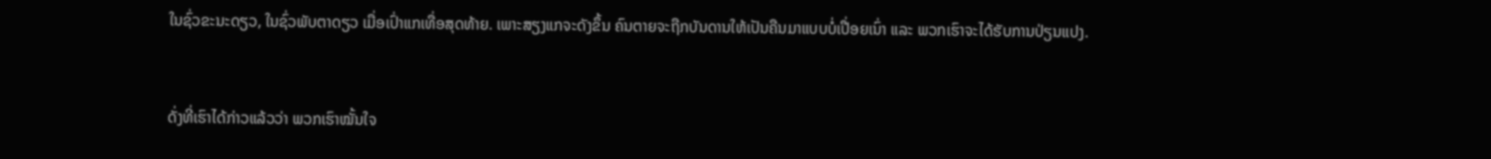ໃນຊົ່ວຂະນະດຽວ, ໃນຊົ່ວພັບຕາດຽວ ເມື່ອເປົ່າແກເທື່ອສຸດທ້າຍ. ເພາະສຽງແກຈະດັງຂຶ້ນ ຄົນຕາຍຈະຖືກບັນດານໃຫ້ເປັນຄືນມາແບບບໍ່ເປື່ອຍເນົ່າ ແລະ ພວກເຮົາຈະໄດ້ຮັບການປ່ຽນແປງ.


ດັ່ງທີ່ເຮົາໄດ້ກ່າວແລ້ວວ່າ ພວກເຮົາໝັ້ນໃຈ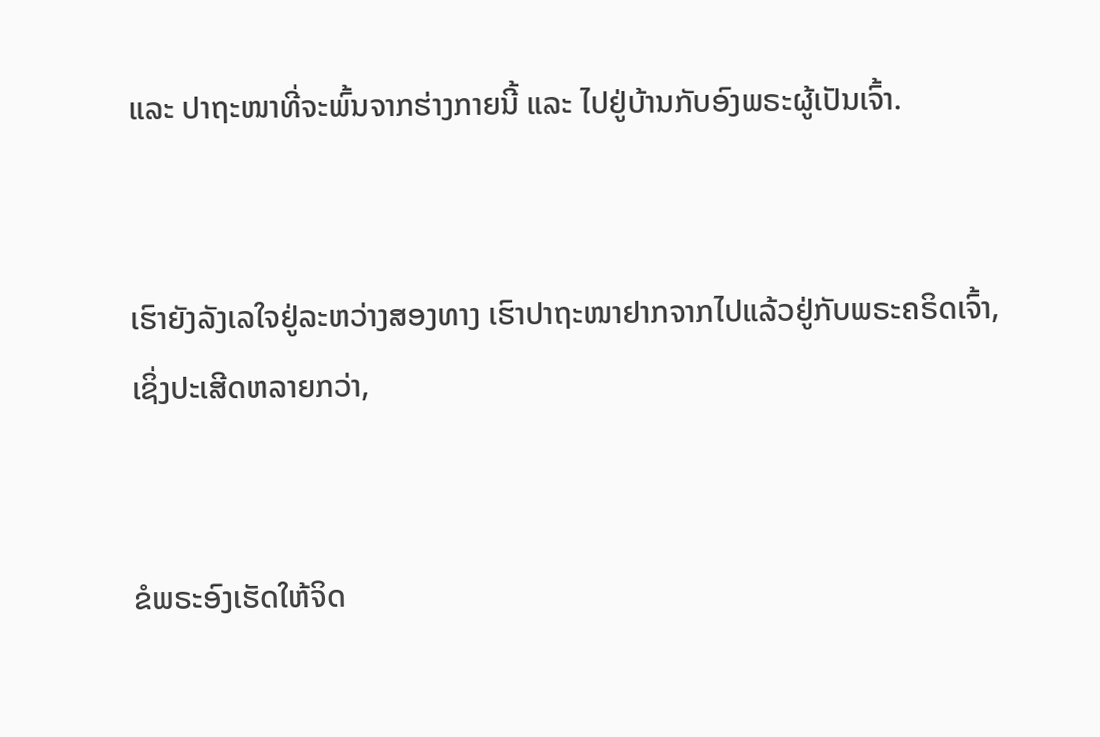ແລະ ປາຖະໜາທີ່ຈະພົ້ນຈາກຮ່າງກາຍນີ້ ແລະ ໄປຢູ່ບ້ານກັບອົງພຣະຜູ້ເປັນເຈົ້າ.


ເຮົາຍັງລັງເລໃຈຢູ່ລະຫວ່າງສອງທາງ ເຮົາປາຖະໜາຢາກຈາກໄປແລ້ວຢູ່ກັບພຣະຄຣິດເຈົ້າ, ເຊິ່ງປະເສີດຫລາຍກວ່າ,


ຂໍພຣະອົງເຮັດໃຫ້ຈິດ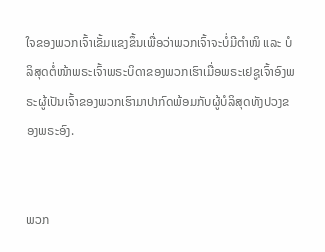ໃຈຂອງພວກເຈົ້າເຂັ້ມແຂງຂຶ້ນເພື່ອວ່າພວກເຈົ້າຈະບໍ່ມີຕຳໜິ ແລະ ບໍລິສຸດຕໍ່ໜ້າພຣະເຈົ້າພຣະບິດາຂອງພວກເຮົາເມື່ອພຣະເຢຊູເຈົ້າອົງພຣະຜູ້ເປັນເຈົ້າຂອງພວກເຮົາມາປາກົດພ້ອມກັບຜູ້ບໍລິສຸດທັງປວງຂອງພຣະອົງ.


ພວກ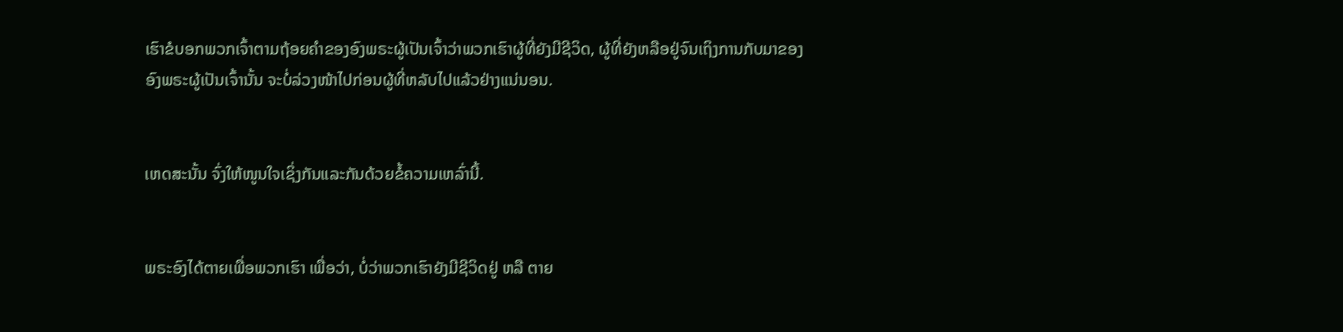ເຮົາຂໍບອກພວກເຈົ້າຕາມຖ້ອຍຄຳຂອງອົງພຣະຜູ້ເປັນເຈົ້າວ່າພວກເຮົາຜູ້ທີ່ຍັງມີຊີວິດ, ຜູ້ທີ່ຍັງຫລືອຢູ່ຈົນເຖິງການກັບມາຂອງອົງພຣະຜູ້ເປັນເຈົ້ານັ້ນ ຈະບໍ່ລ່ວງໜ້າໄປກ່ອນຜູ້ທີ່ຫລັບໄປແລ້ວຢ່າງແນ່ນອນ.


ເຫດສະນັ້ນ ຈົ່ງໃຫ້ໜູນໃຈເຊິ່ງກັນແລະກັນດ້ວຍຂໍ້ຄວາມເຫລົ່ານີ້.


ພຣະອົງໄດ້ຕາຍເພື່ອພວກເຮົາ ເພື່ອວ່າ, ບໍ່ວ່າພວກເຮົາຍັງມີຊີວິດຢູ່ ຫລື ຕາຍ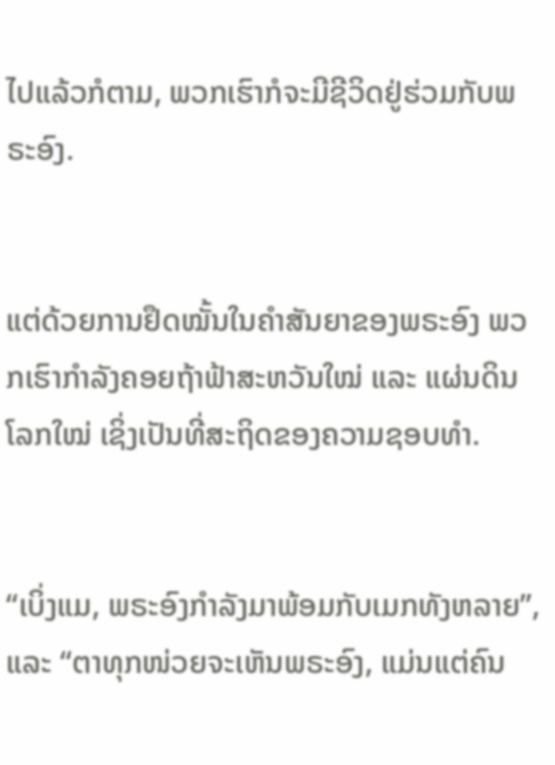ໄປແລ້ວກໍຕາມ, ພວກເຮົາກໍຈະມີຊີວິດຢູ່ຮ່ວມກັບພຣະອົງ.


ແຕ່ດ້ວຍການຢຶດໝັ້ນໃນຄຳສັນຍາຂອງພຣະອົງ ພວກເຮົາກຳລັງຄອຍຖ້າຟ້າສະຫວັນໃໝ່ ແລະ ແຜ່ນດິນໂລກໃໝ່ ເຊິ່ງເປັນທີ່ສະຖິດຂອງຄວາມຊອບທຳ.


“ເບິ່ງແມ, ພຣະອົງກຳລັງມາພ້ອມກັບເມກທັງຫລາຍ”, ແລະ “ຕາທຸກໜ່ວຍຈະເຫັນພຣະອົງ, ແມ່ນແຕ່ຄົນ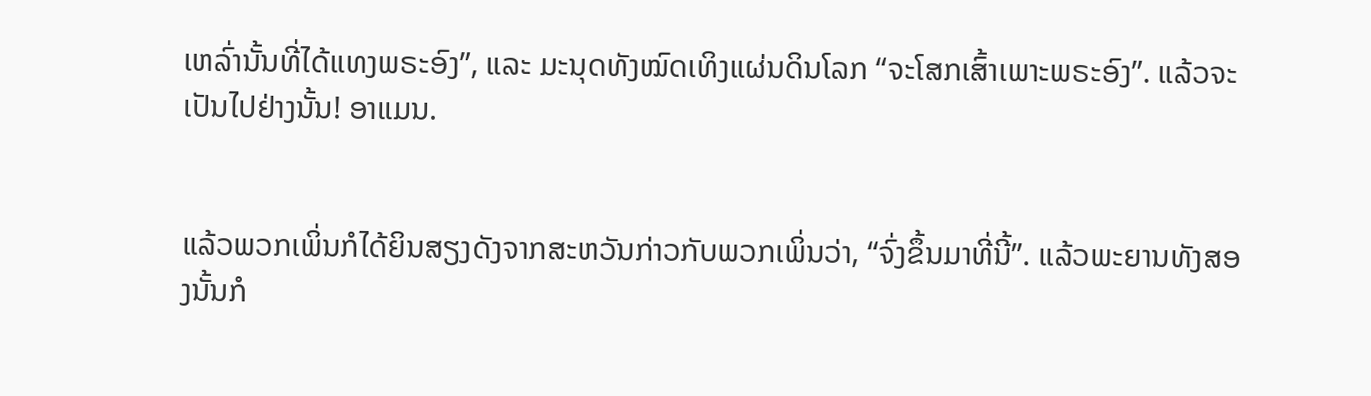ເຫລົ່ານັ້ນທີ່ໄດ້ແທງພຣະອົງ”, ແລະ ມະນຸດທັງໝົດເທິງແຜ່ນດິນໂລກ “ຈະໂສກເສົ້າເພາະພຣະອົງ”. ແລ້ວຈະເປັນໄປຢ່າງນັ້ນ! ອາແມນ.


ແລ້ວພວກເພິ່ນກໍໄດ້ຍິນສຽງດັງຈາກສະຫວັນກ່າວກັບພວກເພິ່ນວ່າ, “ຈົ່ງຂຶ້ນມາທີ່ນີ້”. ແລ້ວພະຍານທັງສອງນັ້ນກໍ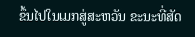ຂຶ້ນໄປໃນເມກສູ່ສະຫວັນ ຂະນະທີ່ສັດ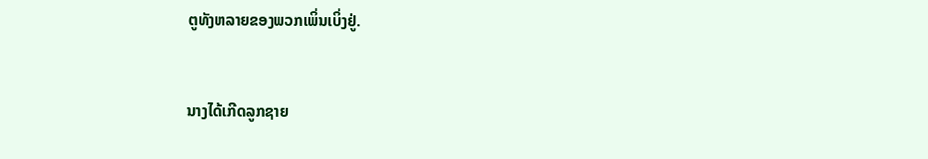ຕູທັງຫລາຍຂອງພວກເພິ່ນເບິ່ງຢູ່.


ນາງໄດ້ເກີດລູກຊາຍ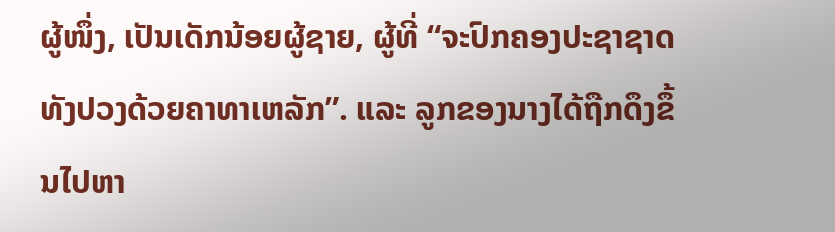ຜູ້ໜຶ່ງ, ເປັນເດັກນ້ອຍຜູ້ຊາຍ, ຜູ້ທີ່ “ຈະປົກຄອງປະຊາຊາດທັງປວງດ້ວຍຄາທາເຫລັກ”. ແລະ ລູກຂອງນາງໄດ້ຖືກດຶງຂຶ້ນໄປຫາ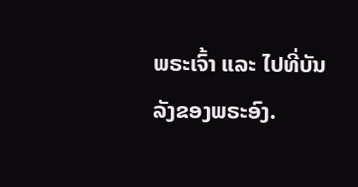ພຣະເຈົ້າ ແລະ ໄປທີ່ບັນລັງຂອງພຣະອົງ.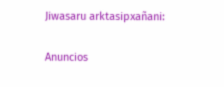Jiwasaru arktasipxañani:

Anuncios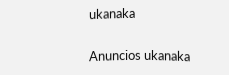ukanaka


Anuncios ukanaka